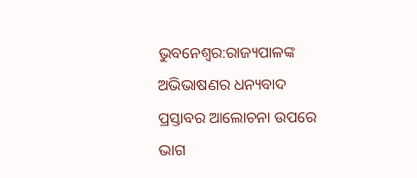ଭୁବନେଶ୍ବର:ରାଜ୍ୟପାଳଙ୍କ ଅଭିଭାଷଣର ଧନ୍ୟବାଦ ପ୍ରସ୍ତାବର ଆଲୋଚନା ଉପରେ ଭାଗ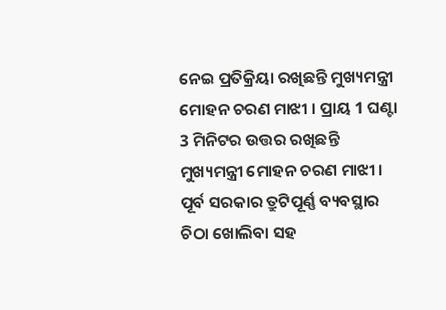ନେଇ ପ୍ରତିକ୍ରିୟା ରଖିଛନ୍ତି ମୁଖ୍ୟମନ୍ତ୍ରୀ ମୋହନ ଚରଣ ମାଝୀ । ପ୍ରାୟ 1 ଘଣ୍ଟା 3 ମିନିଟର ଉତ୍ତର ରଖିଛନ୍ତି ମୁଖ୍ୟମନ୍ତ୍ରୀ ମୋହନ ଚରଣ ମାଝୀ । ପୂର୍ବ ସରକାର ତ୍ରୁଟିପୂର୍ଣ୍ଣ ବ୍ୟବସ୍ଥାର ଚିଠା ଖୋଲିବା ସହ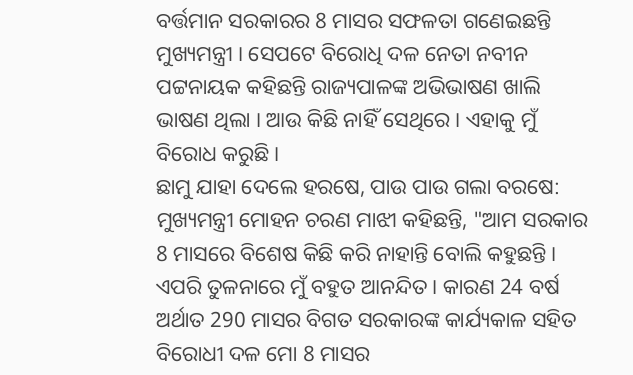ବର୍ତ୍ତମାନ ସରକାରର 8 ମାସର ସଫଳତା ଗଣେଇଛନ୍ତି ମୁଖ୍ୟମନ୍ତ୍ରୀ । ସେପଟେ ବିରୋଧି ଦଳ ନେତା ନବୀନ ପଟ୍ଟନାୟକ କହିଛନ୍ତି ରାଜ୍ୟପାଳଙ୍କ ଅଭିଭାଷଣ ଖାଲି ଭାଷଣ ଥିଲା । ଆଉ କିଛି ନାହିଁ ସେଥିରେ । ଏହାକୁ ମୁଁ ବିରୋଧ କରୁଛି ।
ଛାମୁ ଯାହା ଦେଲେ ହରଷେ, ପାଉ ପାଉ ଗଲା ବରଷେ:
ମୁଖ୍ୟମନ୍ତ୍ରୀ ମୋହନ ଚରଣ ମାଝୀ କହିଛନ୍ତି, "ଆମ ସରକାର 8 ମାସରେ ବିଶେଷ କିଛି କରି ନାହାନ୍ତି ବୋଲି କହୁଛନ୍ତି । ଏପରି ତୁଳନାରେ ମୁଁ ବହୁତ ଆନନ୍ଦିତ । କାରଣ 24 ବର୍ଷ ଅର୍ଥାତ 290 ମାସର ବିଗତ ସରକାରଙ୍କ କାର୍ଯ୍ୟକାଳ ସହିତ ବିରୋଧୀ ଦଳ ମୋ 8 ମାସର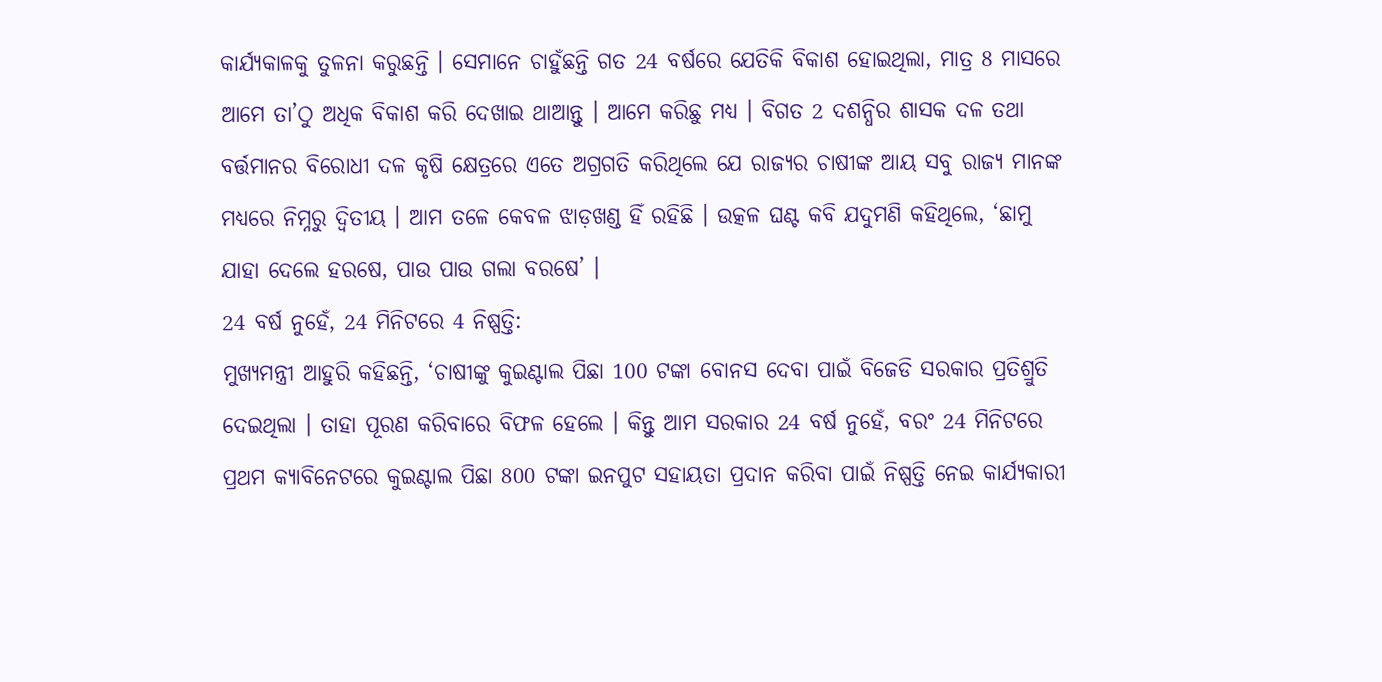କାର୍ଯ୍ୟକାଳକୁ ତୁଳନା କରୁଛନ୍ତି । ସେମାନେ ଚାହୁଁଛନ୍ତି ଗତ 24 ବର୍ଷରେ ଯେତିକି ବିକାଶ ହୋଇଥିଲା, ମାତ୍ର 8 ମାସରେ ଆମେ ତା’ଠୁ ଅଧିକ ବିକାଶ କରି ଦେଖାଇ ଥାଆନ୍ତୁ । ଆମେ କରିଛୁ ମଧ୍ୟ । ବିଗତ 2 ଦଶନ୍ଧିର ଶାସକ ଦଳ ତଥା ବର୍ତ୍ତମାନର ବିରୋଧୀ ଦଳ କୃଷି କ୍ଷେତ୍ରରେ ଏତେ ଅଗ୍ରଗତି କରିଥିଲେ ଯେ ରାଜ୍ୟର ଚାଷୀଙ୍କ ଆୟ ସବୁ ରାଜ୍ୟ ମାନଙ୍କ ମଧ୍ୟରେ ନିମ୍ନରୁ ଦ୍ୱିତୀୟ । ଆମ ତଳେ କେବଳ ଝାଡ଼ଖଣ୍ଡ ହିଁ ରହିଛି । ଉତ୍କଳ ଘଣ୍ଟ କବି ଯଦୁମଣି କହିଥିଲେ, ‘ଛାମୁ ଯାହା ଦେଲେ ହରଷେ, ପାଉ ପାଉ ଗଲା ବରଷେ’ ।
24 ବର୍ଷ ନୁହେଁ, 24 ମିନିଟରେ 4 ନିଷ୍ପତ୍ତି:
ମୁଖ୍ୟମନ୍ତ୍ରୀ ଆହୁରି କହିଛନ୍ତି, ‘ଚାଷୀଙ୍କୁ କୁଇଣ୍ଟାଲ ପିଛା 100 ଟଙ୍କା ବୋନସ ଦେବା ପାଇଁ ବିଜେଡି ସରକାର ପ୍ରତିଶ୍ରୁତି ଦେଇଥିଲା । ତାହା ପୂରଣ କରିବାରେ ବିଫଳ ହେଲେ । କିନ୍ତୁ ଆମ ସରକାର 24 ବର୍ଷ ନୁହେଁ, ବରଂ 24 ମିନିଟରେ ପ୍ରଥମ କ୍ୟାବିନେଟରେ କୁଇଣ୍ଟାଲ ପିଛା 800 ଟଙ୍କା ଇନପୁଟ ସହାୟତା ପ୍ରଦାନ କରିବା ପାଇଁ ନିଷ୍ପତ୍ତି ନେଇ କାର୍ଯ୍ୟକାରୀ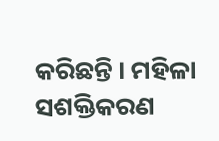କରିଛନ୍ତି । ମହିଳା ସଶକ୍ତିକରଣ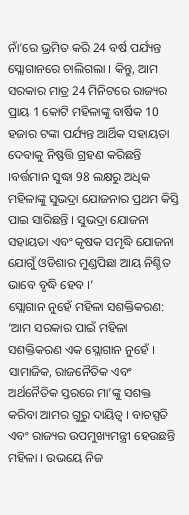ନାଁ’ରେ ଭ୍ରମିତ କରି 24 ବର୍ଷ ପର୍ଯ୍ୟନ୍ତ ସ୍ଲୋଗାନରେ ଚାଲିଗଲା । କିନ୍ତୁ, ଆମ ସରକାର ମାତ୍ର 24 ମିନିଟରେ ରାଜ୍ୟର ପ୍ରାୟ 1 କୋଟି ମହିଳାଙ୍କୁ ବାର୍ଷିକ 10 ହଜାର ଟଙ୍କା ପର୍ଯ୍ୟନ୍ତ ଆର୍ଥିକ ସହାୟତା ଦେବାକୁ ନିଷ୍ଫତ୍ତି ଗ୍ରହଣ କରିଛନ୍ତି ।ବର୍ତ୍ତମାନ ସୁଦ୍ଧା 98 ଲକ୍ଷରୁ ଅଧିକ ମହିଳାଙ୍କୁ ସୁଭଦ୍ରା ଯୋଜନାର ପ୍ରଥମ କିସ୍ତି ପାଇ ସାରିଛନ୍ତି । ସୁଭଦ୍ରା ଯୋଜନା ସହାୟତା ଏବଂ କୃଷକ ସମୃଦ୍ଧି ଯୋଜନା ଯୋଗୁଁ ଓଡିଶାର ମୁଣ୍ଡପିଛା ଆୟ ନିଶ୍ଚିତ ଭାବେ ବୃଦ୍ଧି ହେବ ।’
ସ୍ଲୋଗାନ ନୁହେଁ ମହିଳା ସଶକ୍ତିକରଣ:
‘ଆମ ସରକାର ପାଇଁ ମହିଳା ସଶକ୍ତିକରଣ ଏକ ସ୍ଲୋଗାନ ନୁହେଁ । ସାମାଜିକ, ରାଜନୈତିକ ଏବଂ ଅର୍ଥନୈତିକ ସ୍ତରରେ ମା’ଙ୍କୁ ସଶକ୍ତ କରିବା ଆମର ଗୁରୁ ଦାୟିତ୍ଵ । ବାଚସ୍ପତି ଏବଂ ରାଜ୍ୟର ଉପମୁଖ୍ୟମନ୍ତ୍ରୀ ହେଉଛନ୍ତି ମହିଳା । ଉଭୟେ ନିଜ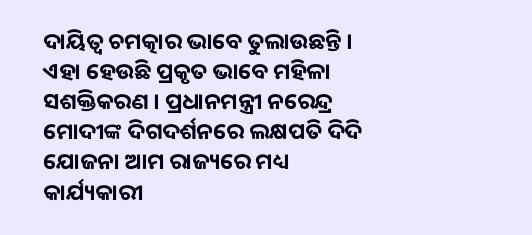ଦାୟିତ୍ଵ ଚମତ୍କାର ଭାବେ ତୁଲାଉଛନ୍ତି । ଏହା ହେଉଛି ପ୍ରକୃତ ଭାବେ ମହିଳା ସଶକ୍ତିକରଣ । ପ୍ରଧାନମନ୍ତ୍ରୀ ନରେନ୍ଦ୍ର ମୋଦୀଙ୍କ ଦିଗଦର୍ଶନରେ ଲକ୍ଷପତି ଦିଦି ଯୋଜନା ଆମ ରାଜ୍ୟରେ ମଧ୍ୟ କାର୍ଯ୍ୟକାରୀ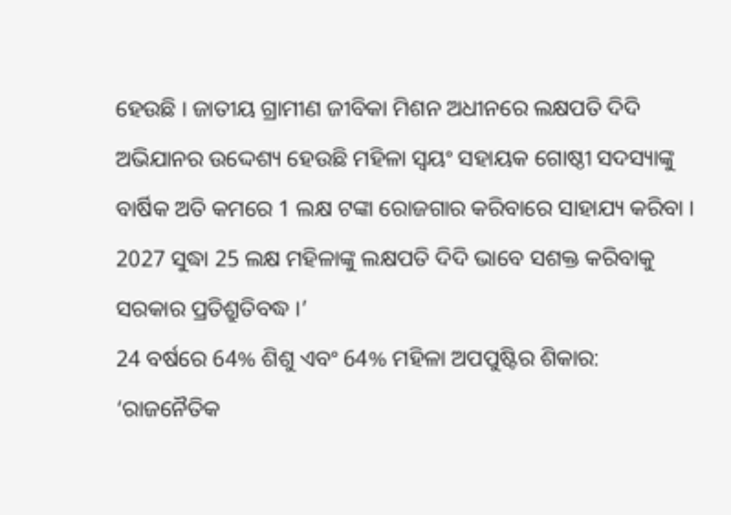ହେଉଛି । ଜାତୀୟ ଗ୍ରାମୀଣ ଜୀବିକା ମିଶନ ଅଧୀନରେ ଲକ୍ଷପତି ଦିଦି ଅଭିଯାନର ଉଦ୍ଦେଶ୍ୟ ହେଉଛି ମହିଳା ସ୍ୱୟଂ ସହାୟକ ଗୋଷ୍ଠୀ ସଦସ୍ୟାଙ୍କୁ ବାର୍ଷିକ ଅତି କମରେ 1 ଲକ୍ଷ ଟଙ୍କା ରୋଜଗାର କରିବାରେ ସାହାଯ୍ୟ କରିବା । 2027 ସୁଦ୍ଧା 25 ଲକ୍ଷ ମହିଳାଙ୍କୁ ଲକ୍ଷପତି ଦିଦି ଭାବେ ସଶକ୍ତ କରିବାକୁ ସରକାର ପ୍ରତିଶ୍ରୁତିବଦ୍ଧ ।’
24 ବର୍ଷରେ 64% ଶିଶୁ ଏବଂ 64% ମହିଳା ଅପପୁଷ୍ଟିର ଶିକାର:
‘ରାଜନୈତିକ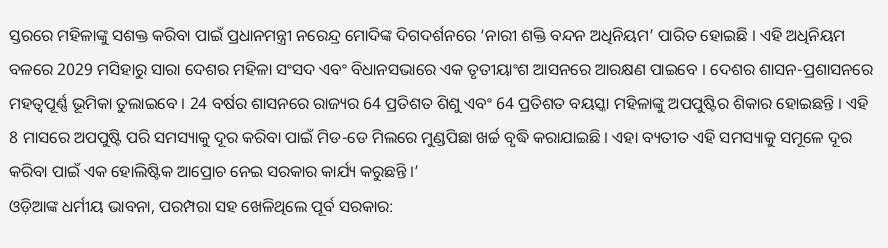ସ୍ତରରେ ମହିଳାଙ୍କୁ ସଶକ୍ତ କରିବା ପାଇଁ ପ୍ରଧାନମନ୍ତ୍ରୀ ନରେନ୍ଦ୍ର ମୋଦିଙ୍କ ଦିଗଦର୍ଶନରେ ‘ନାରୀ ଶକ୍ତି ବନ୍ଦନ ଅଧିନିୟମ’ ପାରିତ ହୋଇଛି । ଏହି ଅଧିନିୟମ ବଳରେ 2029 ମସିହାରୁ ସାରା ଦେଶର ମହିଳା ସଂସଦ ଏବଂ ବିଧାନସଭାରେ ଏକ ତୃତୀୟାଂଶ ଆସନରେ ଆରକ୍ଷଣ ପାଇବେ । ଦେଶର ଶାସନ-ପ୍ରଶାସନରେ ମହତ୍ୱପୂର୍ଣ୍ଣ ଭୂମିକା ତୁଲାଇବେ । 24 ବର୍ଷର ଶାସନରେ ରାଜ୍ୟର 64 ପ୍ରତିଶତ ଶିଶୁ ଏବଂ 64 ପ୍ରତିଶତ ବୟସ୍କା ମହିଳାଙ୍କୁ ଅପପୁଷ୍ଟିର ଶିକାର ହୋଇଛନ୍ତି । ଏହି 8 ମାସରେ ଅପପୁଷ୍ଟି ପରି ସମସ୍ୟାକୁ ଦୂର କରିବା ପାଇଁ ମିଡ-ଡେ ମିଲରେ ମୁଣ୍ଡପିଛା ଖର୍ଚ୍ଚ ବୃଦ୍ଧି କରାଯାଇଛି । ଏହା ବ୍ୟତୀତ ଏହି ସମସ୍ୟାକୁ ସମୂଳେ ଦୂର କରିବା ପାଇଁ ଏକ ହୋଲିଷ୍ଟିକ ଆପ୍ରୋଚ ନେଇ ସରକାର କାର୍ଯ୍ୟ କରୁଛନ୍ତି ।’
ଓଡ଼ିଆଙ୍କ ଧର୍ମୀୟ ଭାବନା, ପରମ୍ପରା ସହ ଖେଳିଥିଲେ ପୂର୍ବ ସରକାର: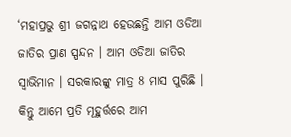‘ମହାପ୍ରଭୁ ଶ୍ରୀ ଜଗନ୍ନାଥ ହେଉଛନ୍ତି ଆମ ଓଡିଆ ଜାତିର ପ୍ରାଣ ସ୍ପନ୍ଦନ । ଆମ ଓଡିଆ ଜାତିର ସ୍ଵାଭିମାନ । ସରକାରଙ୍କୁ ମାତ୍ର 8 ମାସ ପୁରିଛି । କିନ୍ତୁ ଆମେ ପ୍ରତି ମୂହୁର୍ତ୍ତରେ ଆମ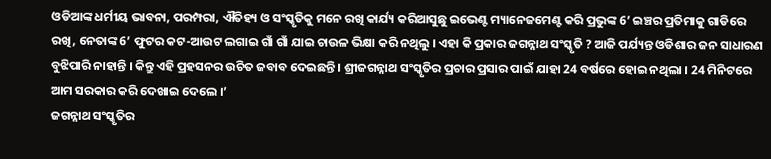ଓଡିଆଙ୍କ ଧର୍ମୀୟ ଭାବନା, ପରମ୍ପରା, ଐତିହ୍ୟ ଓ ସଂସ୍କୃତିକୁ ମନେ ରଖି କାର୍ଯ୍ୟ କରିଆସୁଛୁ ଇଭେଣ୍ଟ ମ୍ୟାନେଜମେଣ୍ଟ କରି ପ୍ରଭୁଙ୍କ 6’ ଇଞ୍ଚର ପ୍ରତିମାକୁ ଗାଡିରେ ରଖି, ନେତାଙ୍କ 6’ ଫୁଟର କଟ-ଆଉଟ ଲଗାଇ ଗାଁ ଗାଁ ଯାଇ ଚାଉଳ ଭିକ୍ଷା କରି ନଥିଲୁ । ଏହା କି ପ୍ରକାର ଜଗନ୍ନାଥ ସଂସ୍କୃତି ? ଆଜି ପର୍ଯ୍ୟନ୍ତ ଓଡିଶାର ଜନ ସାଧାରଣ ବୁଝିପାରି ନାହାନ୍ତି । କିନ୍ତୁ ଏହି ପ୍ରହସନର ଉଚିତ ଜବାବ ଦେଇଛନ୍ତି । ଶ୍ରୀଜଗନ୍ନାଥ ସଂସ୍କୃତିର ପ୍ରଚାର ପ୍ରସାର ପାଇଁ ଯାହା 24 ବର୍ଷରେ ହୋଇ ନଥିଲା । 24 ମିନିଟରେ ଆମ ସରକାର କରି ଦେଖାଇ ଦେଲେ ।’
ଜଗନ୍ନାଥ ସଂସ୍କୃତିର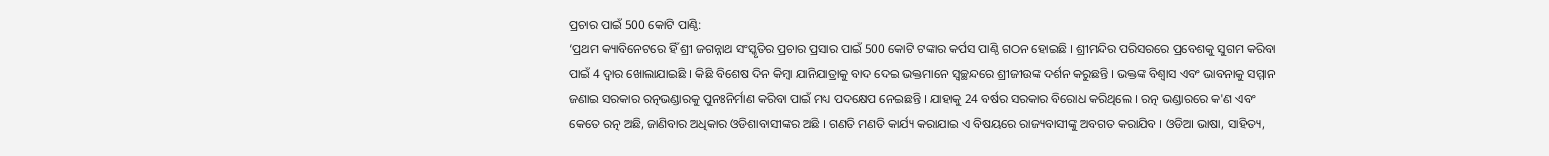ପ୍ରଚାର ପାଇଁ 500 କୋଟି ପାଣ୍ଠି:
‘ପ୍ରଥମ କ୍ୟାବିନେଟରେ ହିଁ ଶ୍ରୀ ଜଗନ୍ନାଥ ସଂସ୍କୃତିର ପ୍ରଚାର ପ୍ରସାର ପାଇଁ 500 କୋଟି ଟଙ୍କାର କର୍ପସ ପାଣ୍ଠି ଗଠନ ହୋଇଛି । ଶ୍ରୀମନ୍ଦିର ପରିସରରେ ପ୍ରବେଶକୁ ସୁଗମ କରିବା ପାଇଁ 4 ଦ୍ୱାର ଖୋଲାଯାଇଛି । କିଛି ବିଶେଷ ଦିନ କିମ୍ବା ଯାନିଯାତ୍ରାକୁ ବାଦ ଦେଇ ଭକ୍ତମାନେ ସ୍ଵଚ୍ଛନ୍ଦରେ ଶ୍ରୀଜୀଉଙ୍କ ଦର୍ଶନ କରୁଛନ୍ତି । ଭକ୍ତଙ୍କ ବିଶ୍ୱାସ ଏବଂ ଭାବନାକୁ ସମ୍ମାନ ଜଣାଇ ସରକାର ରତ୍ନଭଣ୍ଡାରକୁ ପୁନଃନିର୍ମାଣ କରିବା ପାଇଁ ମଧ୍ୟ ପଦକ୍ଷେପ ନେଇଛନ୍ତି । ଯାହାକୁ 24 ବର୍ଷର ସରକାର ବିରୋଧ କରିଥିଲେ । ରତ୍ନ ଭଣ୍ଡାରରେ କ'ଣ ଏବଂ କେତେ ରତ୍ନ ଅଛି, ଜାଣିବାର ଅଧିକାର ଓଡିଶାବାସୀଙ୍କର ଅଛି । ଗଣତି ମଣତି କାର୍ଯ୍ୟ କରାଯାଇ ଏ ବିଷୟରେ ରାଜ୍ୟବାସୀଙ୍କୁ ଅବଗତ କରାଯିବ । ଓଡିଆ ଭାଷା, ସାହିତ୍ୟ,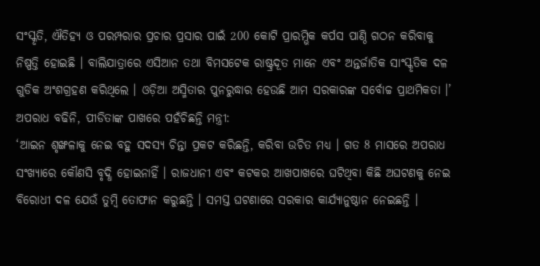ସଂସ୍କୃତି, ଐତିହ୍ୟ ଓ ପରମ୍ପରାର ପ୍ରଚାର ପ୍ରସାର ପାଇଁ 200 କୋଟି ପ୍ରାରମ୍ଭିକ କର୍ପସ ପାଣ୍ଠି ଗଠନ କରିବାକୁ ନିଷ୍ପତ୍ତି ହୋଇଛି । ବାଲିଯାତ୍ରାରେ ଏସିଆନ ତଥା ବିମସଟେକ ରାଷ୍ଟ୍ରଦୂତ ମାନେ ଏବଂ ଅନ୍ତର୍ଜାତିକ ସାଂସ୍କୃତିକ ଦଳ ଗୁଡିକ ଅଂଶଗ୍ରହଣ କରିଥିଲେ । ଓଡ଼ିଆ ଅସ୍ମିତାର ପୁନରୁଦ୍ଧାର ହେଉଛି ଆମ ସରକାରଙ୍କ ସର୍ବୋଚ୍ଚ ପ୍ରାଥମିକତା ।’
ଅପରାଧ ବଢିନି, ପୀଡିତାଙ୍କ ପାଖରେ ପହଁଚିଛନ୍ତି ମନ୍ତ୍ରୀ:
‘ଆଇନ ଶୃଙ୍ଖଳାକୁ ନେଇ ବହୁ ସଦସ୍ୟ ଚିନ୍ତା ପ୍ରକଟ କରିଛନ୍ତି, କରିବା ଉଚିତ ମଧ୍ୟ । ଗତ 8 ମାସରେ ଅପରାଧ ସଂଖ୍ୟାରେ କୌଣସି ବୃଦ୍ଧି ହୋଇନାହିଁ । ରାଜଧାନୀ ଏବଂ କଟକର ଆଖପାଖରେ ଘଟିଥିବା କିଛି ଅଘଟଣକୁ ନେଇ ବିରୋଧୀ ଦଳ ଯେଉଁ ତୁମ୍ବି ତୋଫାନ କରୁଛନ୍ତି । ସମସ୍ତ ଘଟଣାରେ ସରକାର କାର୍ଯ୍ୟାନୁଷ୍ଠାନ ନେଇଛନ୍ତି ।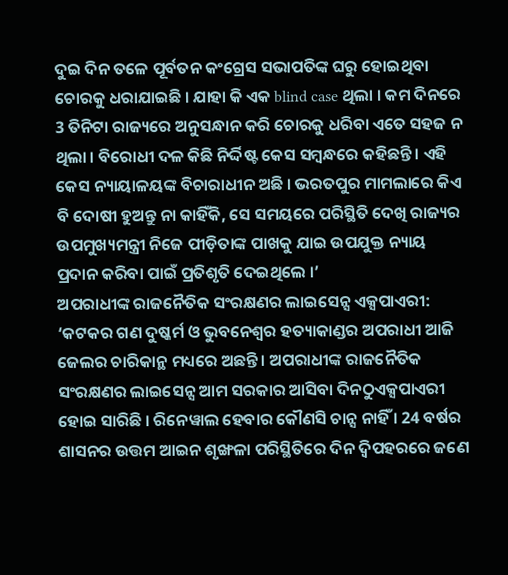ଦୁଇ ଦିନ ତଳେ ପୂର୍ବତନ କଂଗ୍ରେସ ସଭାପତିଙ୍କ ଘରୁ ହୋଇଥିବା ଚୋରକୁ ଧରାଯାଇଛି । ଯାହା କି ଏକ blind case ଥିଲା । କମ ଦିନରେ 3 ତିନିଟା ରାଜ୍ୟରେ ଅନୁସନ୍ଧାନ କରି ଚୋରକୁ ଧରିବା ଏତେ ସହଜ ନ ଥିଲା । ବିରୋଧୀ ଦଳ କିଛି ନିର୍ଦ୍ଦିଷ୍ଟ କେସ ସମ୍ବନ୍ଧରେ କହିଛନ୍ତି । ଏହି କେସ ନ୍ୟାୟାଳୟଙ୍କ ବିଚାରାଧୀନ ଅଛି । ଭରତପୁର ମାମଲାରେ କିଏ ବି ଦୋଷୀ ହୁଅନ୍ତୁ ନା କାହିଁକି, ସେ ସମୟରେ ପରିସ୍ଥିତି ଦେଖି ରାଜ୍ୟର ଉପମୁଖ୍ୟମନ୍ତ୍ରୀ ନିଜେ ପୀଡ଼ିତାଙ୍କ ପାଖକୁ ଯାଇ ଉପଯୁକ୍ତ ନ୍ୟାୟ ପ୍ରଦାନ କରିବା ପାଇଁ ପ୍ରତିଶୃତି ଦେଇଥିଲେ ।’
ଅପରାଧୀଙ୍କ ରାଜନୈତିକ ସଂରକ୍ଷଣର ଲାଇସେନ୍ସ ଏକ୍ସପାଏରୀ:
‘କଟକର ଗଣ ଦୁଷ୍କର୍ମ ଓ ଭୁବନେଶ୍ଵର ହତ୍ୟାକାଣ୍ଡର ଅପରାଧୀ ଆଜି ଜେଲର ଚାରିକାନ୍ଥ ମଧ୍ୟରେ ଅଛନ୍ତି । ଅପରାଧୀଙ୍କ ରାଜନୈତିକ ସଂରକ୍ଷଣର ଲାଇସେନ୍ସ ଆମ ସରକାର ଆସିବା ଦିନଠୁଏକ୍ସପାଏରୀ ହୋଇ ସାରିଛି । ରିନେୱାଲ ହେବାର କୌଣସି ଚାନ୍ସ ନାହିଁ । 24 ବର୍ଷର ଶାସନର ଉତ୍ତମ ଆଇନ ଶୃଙ୍ଖଳା ପରିସ୍ଥିତିରେ ଦିନ ଦ୍ଵିପହରରେ ଜଣେ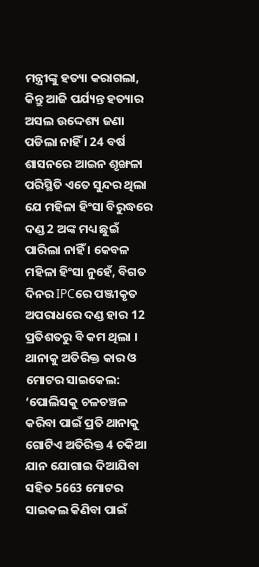ମନ୍ତ୍ରୀଙ୍କୁ ହତ୍ୟା କରାଗଲା, କିନ୍ତୁ ଆଜି ପର୍ଯ୍ୟନ୍ତ ହତ୍ୟାର ଅସଲ ଉଦ୍ଦେଶ୍ୟ ଜଣା ପଡିଲା ନାହିଁ । 24 ବର୍ଷ ଶାସନରେ ଆଇନ ଶୃଙ୍ଖଳା ପରିସ୍ଥିତି ଏତେ ସୁନ୍ଦର ଥିଲା ଯେ ମହିଳା ହିଂସା ବିରୁଦ୍ଧରେ ଦଣ୍ଡ 2 ଅଙ୍କ ମଧ୍ୟ ଛୁଇଁ ପାରିଲା ନାହିଁ । କେବଳ ମହିଳା ହିଂସା ନୁହେଁ, ବିଗତ ଦିନର IPCରେ ପଞ୍ଜୀକୃତ ଅପରାଧରେ ଦଣ୍ଡ ହାର 12 ପ୍ରତିଶତରୁ ବି କମ ଥିଲା ।
ଥାନାକୁ ଅତିରିକ୍ତ କାର ଓ ମୋଟର ସାଇକେଲ:
‘ପୋଲିସକୁ ଚଳଚଞ୍ଚଳ କରିବା ପାଇଁ ପ୍ରତି ଥାନାକୁ ଗୋଟିଏ ଅତିରିକ୍ତ 4 ଚକିଆ ଯାନ ଯୋଗାଇ ଦିଆଯିବା ସହିତ 5663 ମୋଟର ସାଇକଲ କିଣିବା ପାଇଁ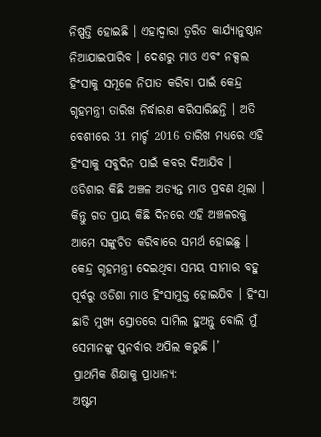ନିଷ୍ପତ୍ତି ହୋଇଛି । ଏହାଦ୍ୱାରା ତ୍ଵରିତ କାର୍ଯ୍ୟାନୁଷ୍ଠାନ ନିଆଯାଇପାରିବ । ଦେଶରୁ ମାଓ ଏବଂ ନକ୍ସଲ ହିଂସାକୁ ସମୂଳେ ନିପାତ କରିବା ପାଇଁ କେନ୍ଦ୍ର ଗୃହମନ୍ତ୍ରୀ ତାରିଖ ନିର୍ଦ୍ଧାରଣ କରିସାରିଛନ୍ତି । ଅତି ବେଶୀରେ 31 ମାର୍ଚ୍ଚ 2016 ତାରିଖ ମଧ୍ୟରେ ଏହି ହିଂସାକୁ ସବୁଦିନ ପାଇଁ କବର ଦିଆଯିବ । ଓଡିଶାର କିଛି ଅଞ୍ଚଳ ଅତ୍ୟନ୍ତ ମାଓ ପ୍ରବଣ ଥିଲା । କିନ୍ତୁ ଗତ ପ୍ରାୟ କିଛି ଦିନରେ ଏହି ଅଞ୍ଚଳରକୁ ଆମେ ସଙ୍କୁଚିତ କରିବାରେ ସମର୍ଥ ହୋଇଛୁ । କେନ୍ଦ୍ର ଗୃହମନ୍ତ୍ରୀ ଦେଇଥିବା ସମୟ ସୀମାର ବହୁ ପୂର୍ବରୁ ଓଡିଶା ମାଓ ହିଂସାମୁକ୍ତ ହୋଇଯିବ । ହିଂସା ଛାଡି ମୁଖ୍ୟ ସ୍ରୋତରେ ସାମିଲ ହୁଅନ୍ତୁ ବୋଲି ମୁଁ ସେମାନଙ୍କୁ ପୁନର୍ବାର ଅପିଲ କରୁଛି ।’
ପ୍ରାଥମିକ ଶିକ୍ଷାକୁ ପ୍ରାଧାନ୍ୟ:
ଅଷ୍ଟମ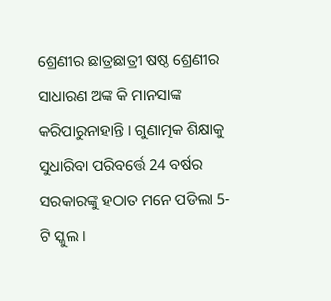ଶ୍ରେଣୀର ଛାତ୍ରଛାତ୍ରୀ ଷଷ୍ଠ ଶ୍ରେଣୀର ସାଧାରଣ ଅଙ୍କ କି ମାନସାଙ୍କ କରିପାରୁନାହାନ୍ତି । ଗୁଣାତ୍ମକ ଶିକ୍ଷାକୁ ସୁଧାରିବା ପରିବର୍ତ୍ତେ 24 ବର୍ଷର ସରକାରଙ୍କୁ ହଠାତ ମନେ ପଡିଲା 5-ଟି ସ୍କୁଲ ।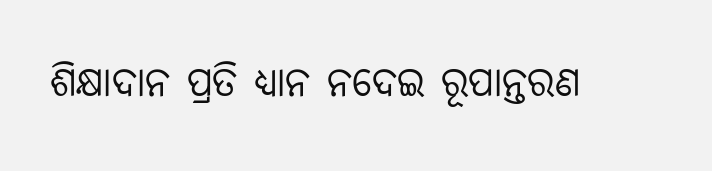ଶିକ୍ଷାଦାନ ପ୍ରତି ଧ୍ୟାନ ନଦେଇ ରୂପାନ୍ତରଣ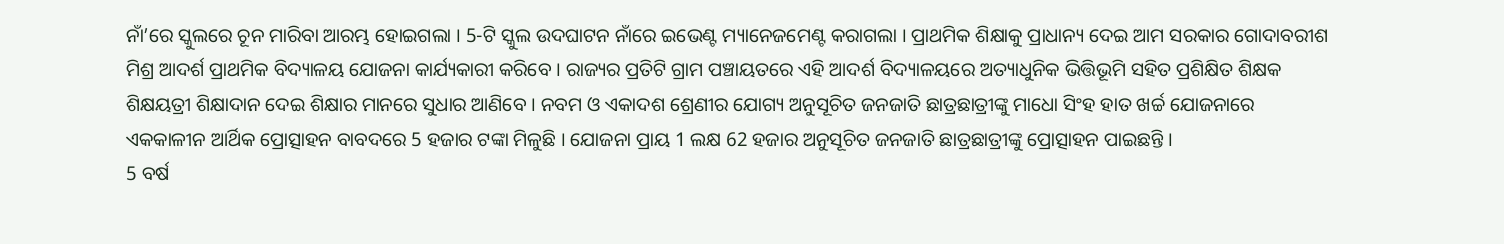ନାଁ’ରେ ସ୍କୁଲରେ ଚୂନ ମାରିବା ଆରମ୍ଭ ହୋଇଗଲା । 5-ଟି ସ୍କୁଲ ଉଦଘାଟନ ନାଁରେ ଇଭେଣ୍ଟ ମ୍ୟାନେଜମେଣ୍ଟ କରାଗଲା । ପ୍ରାଥମିକ ଶିକ୍ଷାକୁ ପ୍ରାଧାନ୍ୟ ଦେଇ ଆମ ସରକାର ଗୋଦାବରୀଶ ମିଶ୍ର ଆଦର୍ଶ ପ୍ରାଥମିକ ବିଦ୍ୟାଳୟ ଯୋଜନା କାର୍ଯ୍ୟକାରୀ କରିବେ । ରାଜ୍ୟର ପ୍ରତିଟି ଗ୍ରାମ ପଞ୍ଚାୟତରେ ଏହି ଆଦର୍ଶ ବିଦ୍ୟାଳୟରେ ଅତ୍ୟାଧୁନିକ ଭିତ୍ତିଭୂମି ସହିତ ପ୍ରଶିକ୍ଷିତ ଶିକ୍ଷକ ଶିକ୍ଷୟତ୍ରୀ ଶିକ୍ଷାଦାନ ଦେଇ ଶିକ୍ଷାର ମାନରେ ସୁଧାର ଆଣିବେ । ନବମ ଓ ଏକାଦଶ ଶ୍ରେଣୀର ଯୋଗ୍ୟ ଅନୁସୂଚିତ ଜନଜାତି ଛାତ୍ରଛାତ୍ରୀଙ୍କୁ ମାଧୋ ସିଂହ ହାତ ଖର୍ଚ୍ଚ ଯୋଜନାରେ ଏକକାଳୀନ ଆର୍ଥିକ ପ୍ରୋତ୍ସାହନ ବାବଦରେ 5 ହଜାର ଟଙ୍କା ମିଳୁଛି । ଯୋଜନା ପ୍ରାୟ 1 ଲକ୍ଷ 62 ହଜାର ଅନୁସୂଚିତ ଜନଜାତି ଛାତ୍ରଛାତ୍ରୀଙ୍କୁ ପ୍ରୋତ୍ସାହନ ପାଇଛନ୍ତି ।
5 ବର୍ଷ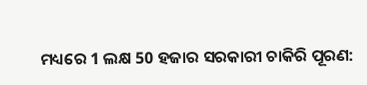ମଧ୍ୟରେ 1 ଲକ୍ଷ 50 ହଜାର ସରକାରୀ ଚାକିରି ପୂରଣ: